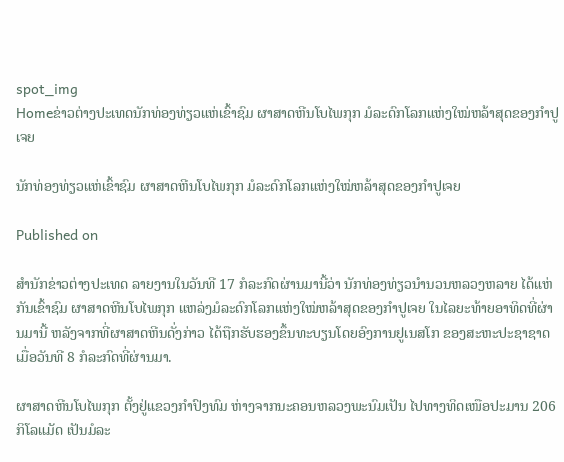spot_img
Homeຂ່າວຕ່າງປະເທດນັກທ່ອງທ່ຽວແຫ່ເຂົ້າຊົມ ຜາສາດຫີນໂບໄພກຸກ ມໍລະດົກໂລກແຫ່ງໃໝ່ຫລ້າສຸດຂອງກຳປູເຈຍ

ນັກທ່ອງທ່ຽວແຫ່ເຂົ້າຊົມ ຜາສາດຫີນໂບໄພກຸກ ມໍລະດົກໂລກແຫ່ງໃໝ່ຫລ້າສຸດຂອງກຳປູເຈຍ

Published on

ສຳນັກຂ່າວຕ່າງປະເທດ ລາຍງານໃນວັນທີ 17 ກໍລະກົດຜ່ານມານີ້ວ່າ ນັກທ່ອງທ່ຽວນຳນວນຫລວງຫລາຍ ໄດ້ແຫ່ກັນເຂົ້າຊົມ ຜາສາດຫີນໂບໄພກຸກ ແຫລ່ງມໍລະດົກໂລກແຫ່ງໃໝ່ຫລ້າສຸດຂອງກຳປູເຈຍ ໃນໄລຍະທ້າຍອາທິດທີ່ຜ່ານມານີ້ ຫລັງຈາກທີ່ຜາສາດຫີນດັ່ງກ່າວ ໄດ້ຖືກຮັບຮອງຂຶ້ນທະບຽນໂດຍອົງການຢູເນສໂກ ຂອງສະຫະປະຊາຊາດ ເມື່ອວັນທີ 8 ກໍລະກົດທີ່ຜ່ານມາ.

ຜາສາດຫີນໂບໄພກຸກ ຕັ້ງຢູ່ແຂວງກຳປົງທົມ ຫ່າງຈາກນະຄອນຫລວງພະນົມເປັນ ໄປທາງທິດເໜືອປະມານ 206 ກິໂລແມັດ ເປັນມໍລະ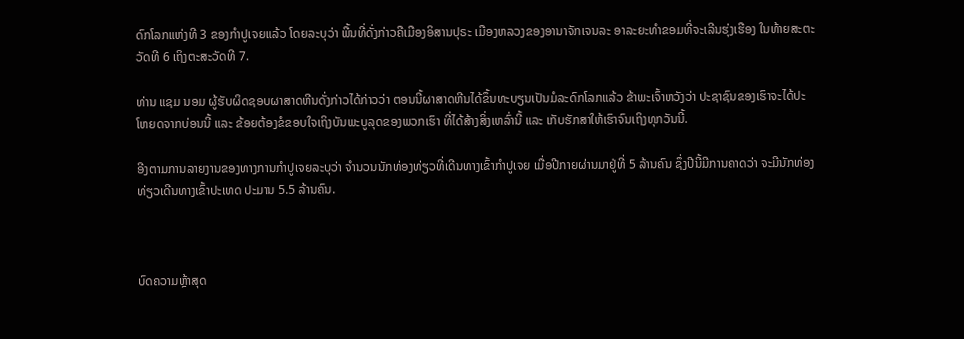ດົກໂລກແຫ່ງທີ 3 ຂອງກຳປູເຈຍແລ້ວ ໂດຍລະບຸວ່າ ພື້ນທີ່ດັ່ງກ່າວຄືເມືອງອິສານປຸຣະ ເມືອງຫລວງຂອງອານາຈັກເຈນລະ ອາລະຍະທຳຂອມທີ່ຈະເລີນຮຸ່ງເຮືອງ ໃນທ້າຍສະຕະວັດທີ 6 ເຖິງຕະສະວັດທີ 7.

ທ່ານ ແຊມ ນອມ ຜູ້ຮັບຜິດຊອບຜາສາດຫີນດັ່ງກ່າວໄດ້ກ່າວວ່າ ຕອນນີ້ຜາສາດຫີນໄດ້ຂຶ້ນທະບຽນເປັນມໍລະດົກໂລກແລ້ວ ຂ້າພະເຈົ້າຫວັງວ່າ ປະຊາຊົນຂອງເຮົາຈະໄດ້ປະໂຫຍດຈາກບ່ອນນີ້ ແລະ ຂ້ອຍຕ້ອງຂໍຂອບໃຈເຖິງບັນພະບູລຸດຂອງພວກເຮົາ ທີ່ໄດ້ສ້າງສິ່ງເຫລົ່ານີ້ ແລະ ເກັບຮັກສາໃຫ້ເຮົາຈົນເຖິງທຸກວັນນີ້.

ອີງຕາມການລາຍງານຂອງທາງການກຳປູເຈຍລະບຸວ່າ ຈຳນວນນັກທ່ອງທ່ຽວທີ່ເດີນທາງເຂົ້າກຳປູເຈຍ ເມື່ອປີກາຍຜ່ານມາຢູ່ທີ່ 5 ລ້ານຄົນ ຊຶ່ງປີນີ້ມີການຄາດວ່າ ຈະມີນັກທ່ອງທ່ຽວເດີນທາງເຂົ້າປະເທດ ປະມານ 5.5 ລ້ານຄົນ.



ບົດຄວາມຫຼ້າສຸດ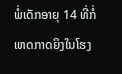ພໍ່ເດັກອາຍຸ 14 ທີ່ກໍ່ເຫດກາດຍິງໃນໂຮງ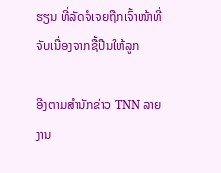ຮຽນ ທີ່ລັດຈໍເຈຍຖືກເຈົ້າໜ້າທີ່ຈັບເນື່ອງຈາກຊື້ປືນໃຫ້ລູກ

ອີງຕາມສຳນັກຂ່າວ TNN ລາຍງານ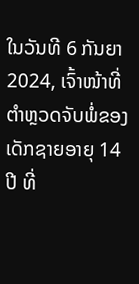ໃນວັນທີ 6 ກັນຍາ 2024, ເຈົ້າໜ້າທີ່ຕຳຫຼວດຈັບພໍ່ຂອງເດັກຊາຍອາຍຸ 14 ປີ ທີ່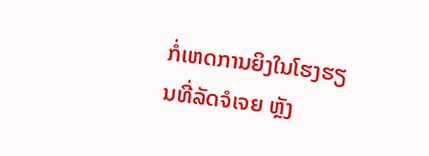ກໍ່ເຫດການຍິງໃນໂຮງຮຽນທີ່ລັດຈໍເຈຍ ຫຼັງ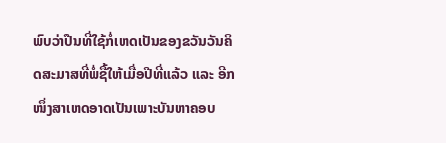ພົບວ່າປືນທີ່ໃຊ້ກໍ່ເຫດເປັນຂອງຂວັນວັນຄິດສະມາສທີ່ພໍ່ຊື້ໃຫ້ເມື່ອປີທີ່ແລ້ວ ແລະ ອີກໜຶ່ງສາເຫດອາດເປັນເພາະບັນຫາຄອບ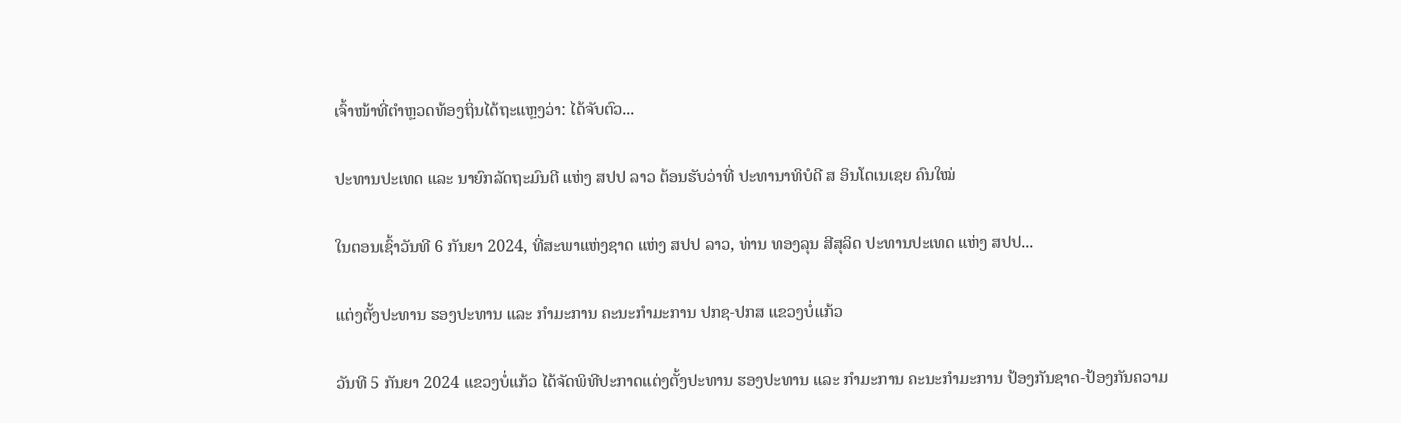ເຈົ້າໜ້າທີ່ຕຳຫຼວດທ້ອງຖິ່ນໄດ້ຖະແຫຼງວ່າ: ໄດ້ຈັບຕົວ...

ປະທານປະເທດ ແລະ ນາຍົກລັດຖະມົນຕີ ແຫ່ງ ສປປ ລາວ ຕ້ອນຮັບວ່າທີ່ ປະທານາທິບໍດີ ສ ອິນໂດເນເຊຍ ຄົນໃໝ່

ໃນຕອນເຊົ້າວັນທີ 6 ກັນຍາ 2024, ທີ່ສະພາແຫ່ງຊາດ ແຫ່ງ ສປປ ລາວ, ທ່ານ ທອງລຸນ ສີສຸລິດ ປະທານປະເທດ ແຫ່ງ ສປປ...

ແຕ່ງຕັ້ງປະທານ ຮອງປະທານ ແລະ ກຳມະການ ຄະນະກຳມະການ ປກຊ-ປກສ ແຂວງບໍ່ແກ້ວ

ວັນທີ 5 ກັນຍາ 2024 ແຂວງບໍ່ແກ້ວ ໄດ້ຈັດພິທີປະກາດແຕ່ງຕັ້ງປະທານ ຮອງປະທານ ແລະ ກຳມະການ ຄະນະກຳມະການ ປ້ອງກັນຊາດ-ປ້ອງກັນຄວາມ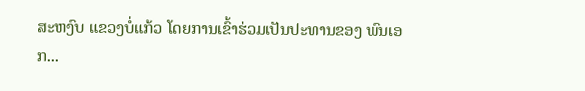ສະຫງົບ ແຂວງບໍ່ແກ້ວ ໂດຍການເຂົ້າຮ່ວມເປັນປະທານຂອງ ພົນເອກ...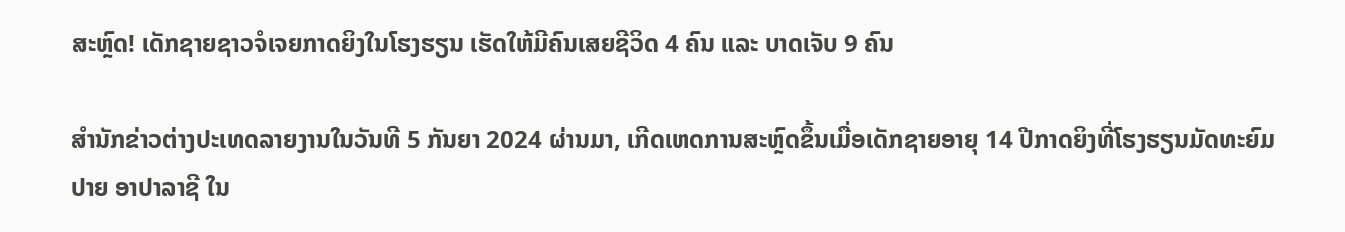ສະຫຼົດ! ເດັກຊາຍຊາວຈໍເຈຍກາດຍິງໃນໂຮງຮຽນ ເຮັດໃຫ້ມີຄົນເສຍຊີວິດ 4 ຄົນ ແລະ ບາດເຈັບ 9 ຄົນ

ສຳນັກຂ່າວຕ່າງປະເທດລາຍງານໃນວັນທີ 5 ກັນຍາ 2024 ຜ່ານມາ, ເກີດເຫດການສະຫຼົດຂຶ້ນເມື່ອເດັກຊາຍອາຍຸ 14 ປີກາດຍິງທີ່ໂຮງຮຽນມັດທະຍົມປາຍ ອາປາລາຊີ ໃນ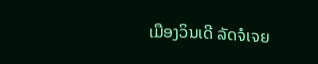ເມືອງວິນເດີ ລັດຈໍເຈຍ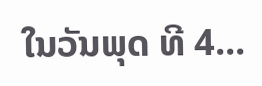ໃນວັນພຸດ ທີ 4...